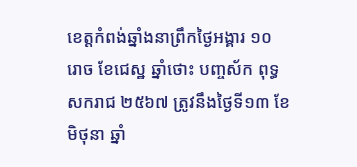ខេត្តកំពង់ឆ្នាំងនាព្រឹកថ្ងៃអង្គារ ១០ រោច ខែជេស្ឋ ឆ្នាំថោះ បញ្ចស័ក ពុទ្ធសករាជ ២៥៦៧ ត្រូវនឹងថ្ងៃទី១៣ ខែមិថុនា ឆ្នាំ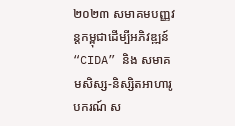២០២៣ សមាគមបញ្ញវន្តកម្ពុជាដើម្បីអភិវឌ្ឍន៍ “CIDA” និង សមាគមសិស្ស-និស្សិតអាហារូបករណ៍ ស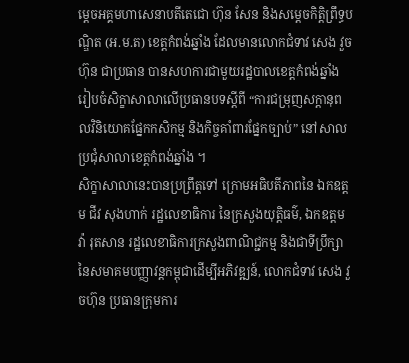ម្ដេចអគ្គមហាសេនាបតីតេជោ ហ៊ុន សែន និងសម្ដេចកិត្តិព្រឹទ្ធបណ្ឌិត (អ.ម.ត) ខេត្តកំពង់ឆ្នាំង ដែលមានលោកជំទាវ សេង វួចហ៊ុន ជាប្រធាន បានសហការជាមួយរដ្ឋបាលខេត្តកំពង់ឆ្នាំង រៀបចំសិក្ខាសាលាលើប្រធានបទស្ដីពី “ការជម្រុញសក្តានុពលវិនិយោគផ្នែកកសិកម្ម និងកិច្ចគាំពារផ្នែកច្បាប់” នៅសាលប្រជុំសាលាខេត្តកំពង់ឆ្នាំង ។
សិក្ខាសាលានេះបានប្រព្រឹត្តទៅ ក្រោមអធិបតីភាពនៃ ឯកឧត្តម ជីវ សុងហាក់ រដ្ឋលេខាធិការ នៃក្រសួងយុត្ដិធម៌, ឯកឧត្តម វ៉ា រុតសាន រដ្ឋលេខាធិការក្រសួងពាណិជ្ជកម្ម និងជាទីប្រឹក្សានៃសមាគមបញ្ញាវន្តកម្ពុជាដើម្បីអភិវឌ្ឍន៍, លោកជំទាវ សេង វួចហ៊ុន ប្រធានក្រុមការ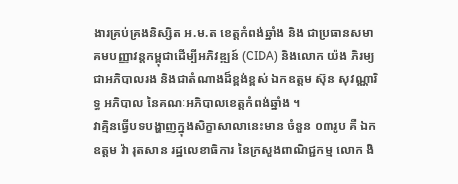ងារគ្រប់គ្រងនិស្សិត អ.ម.ត ខេត្ដកំពង់ឆ្នាំង និង ជាប្រធានសមាគមបញ្ញាវន្តកម្ពុជាដើម្បីអភិវឌ្ឍន៍ (CIDA) និងលោក យ៉ង ភិរម្យ ជាអភិបាលរង និងជាតំណាងដ៏ខ្ពង់ខ្ពស់ ឯកឧត្តម ស៊ុន សុវណ្ណារិទ្ធ អភិបាល នៃគណៈអភិបាលខេត្ដកំពង់ឆ្នាំង ។
វាគ្មិនធ្វើបទបង្ហាញក្នុងសិក្ខាសាលានេះមាន ចំនួន ០៣រូប គឺ ឯកឧត្តម វ៉ា រុតសាន រដ្ឋលេខាធិការ នៃក្រសួងពាណិជ្ជកម្ម លោក ងិ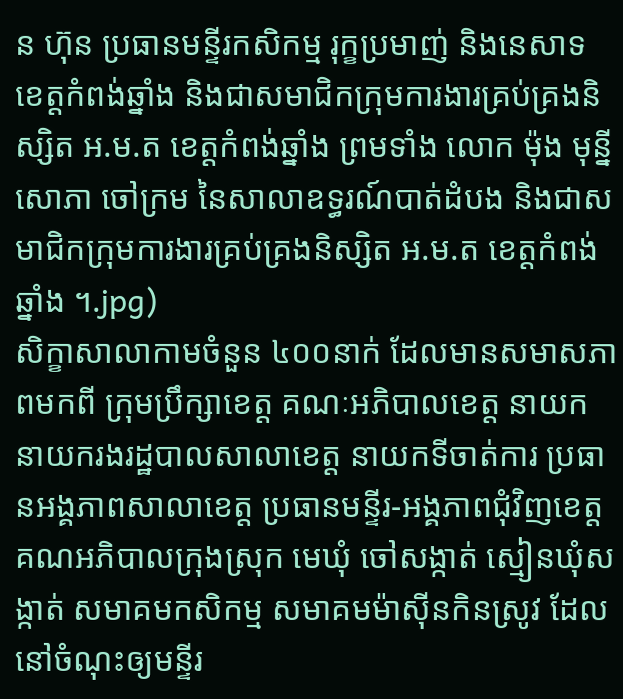ន ហ៊ុន ប្រធានមន្ទីរកសិកម្ម រុក្ខប្រមាញ់ និងនេសាទ ខេត្ដកំពង់ឆ្នាំង និងជាសមាជិកក្រុមការងារគ្រប់គ្រងនិស្សិត អ.ម.ត ខេត្ដកំពង់ឆ្នាំង ព្រមទាំង លោក ម៉ុង មុន្នីសោភា ចៅក្រម នៃសាលាឧទ្ធរណ៍បាត់ដំបង និងជាសមាជិកក្រុមការងារគ្រប់គ្រងនិស្សិត អ.ម.ត ខេត្ដកំពង់ឆ្នាំង ។.jpg)
សិក្ខាសាលាកាមចំនួន ៤០០នាក់ ដែលមានសមាសភាពមកពី ក្រុមប្រឹក្សាខេត្ត គណៈអភិបាលខេត្ត នាយក នាយករងរដ្ឋបាលសាលាខេត្ត នាយកទីចាត់ការ ប្រធានអង្គភាពសាលាខេត្ត ប្រធានមន្ទីរ-អង្គភាពជុំវិញខេត្ត គណអភិបាលក្រុងស្រុក មេឃុំ ចៅសង្កាត់ ស្មៀនឃុំសង្កាត់ សមាគមកសិកម្ម សមាគមម៉ាសុីនកិនស្រូវ ដែលនៅចំណុះឲ្យមន្ទីរ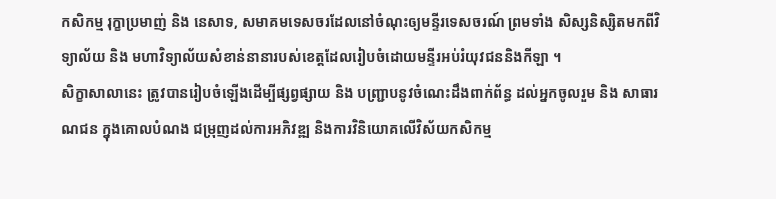កសិកម្ម រុក្ខាប្រមាញ់ និង នេសាទ, សមាគមទេសចរដែលនៅចំណុះឲ្យមន្ទីរទេសចរណ៍ ព្រមទាំង សិស្សនិស្សិតមកពីវិទ្យាល័យ និង មហាវិទ្យាល័យសំខាន់នានារបស់ខេត្តដែលរៀបចំដោយមន្ទីរអប់រំយុវជននិងកីឡា ។
សិក្ខាសាលានេះ ត្រូវបានរៀបចំឡើងដើម្បីផ្សព្វផ្សាយ និង បញ្ជ្រាបនូវចំណេះដឹងពាក់ព័ន្ធ ដល់អ្នកចូលរួម និង សាធារណជន ក្នុងគោលបំណង ជម្រុញដល់ការអភិវឌ្ឍ និងការវិនិយោគលើវិស័យកសិកម្ម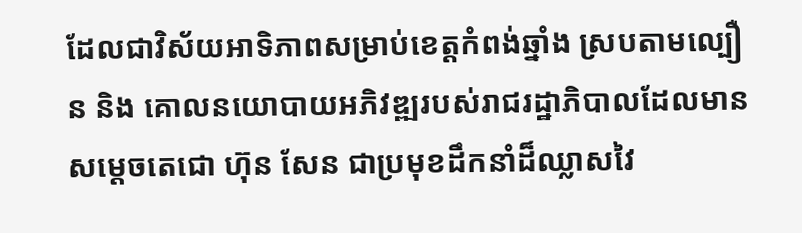ដែលជាវិស័យអាទិភាពសម្រាប់ខេត្តកំពង់ឆ្នាំង ស្របតាមល្បឿន និង គោលនយោបាយអភិវឌ្ឍរបស់រាជរដ្ឋាភិបាលដែលមានសម្តេចតេជោ ហ៊ុន សែន ជាប្រមុខដឹកនាំដ៏ឈ្លាសវៃ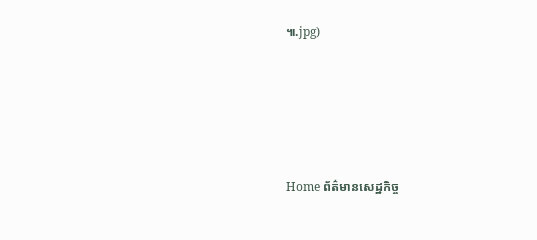៕.jpg)







Home ព័ត៌មានសេដ្ឋកិច្ច